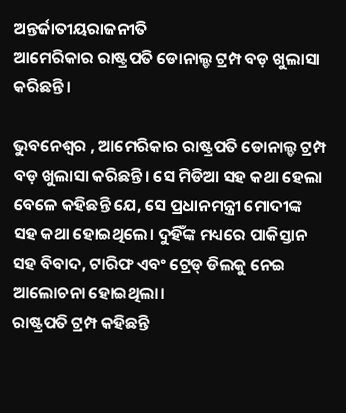ଅନ୍ତର୍ଜାତୀୟରାଜନୀତି
ଆମେରିକାର ରାଷ୍ଟ୍ରପତି ଡୋନାଲ୍ଡ ଟ୍ରମ୍ପ ବଡ଼ ଖୁଲାସା କରିଛନ୍ତି।

ଭୁବନେଶ୍ୱର , ଆମେରିକାର ରାଷ୍ଟ୍ରପତି ଡୋନାଲ୍ଡ ଟ୍ରମ୍ପ ବଡ଼ ଖୁଲାସା କରିଛନ୍ତି। ସେ ମିଡିଆ ସହ କଥା ହେଲା ବେଳେ କହିଛନ୍ତି ଯେ, ସେ ପ୍ରଧାନମନ୍ତ୍ରୀ ମୋଦୀଙ୍କ ସହ କଥା ହୋଇଥିଲେ। ଦୁହିଁଙ୍କ ମଧ୍ୟରେ ପାକିସ୍ତାନ ସହ ବିବାଦ, ଟାରିଫ ଏବଂ ଟ୍ରେଡ୍ ଡିଲକୁ ନେଇ ଆଲୋଚନା ହୋଇଥିଲା।
ରାଷ୍ଟ୍ରପତି ଟ୍ରମ୍ପ କହିଛନ୍ତି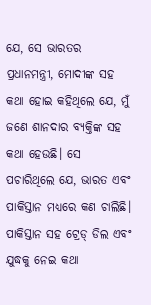ଯେ, ସେ ଭାରତର ପ୍ରଧାନମନ୍ତ୍ରୀ, ମୋଦୀଙ୍କ ସହ କଥା ହୋଇ କହିଥିଲେ ଯେ, ମୁଁ ଜଣେ ଶାନଦାର ବ୍ୟକ୍ତିଙ୍କ ସହ କଥା ହେଉଛି। ସେ ପଚାରିଥିଲେ ଯେ, ଭାରତ ଏବଂ ପାକିସ୍ତାନ ମଧ୍ୟରେ କଣ ଚାଲିଛି।
ପାକିସ୍ତାନ ସହ ଟ୍ରେଡ୍ ଡିଲ ଏବଂ ଯୁଦ୍ଧକୁ ନେଇ କଥା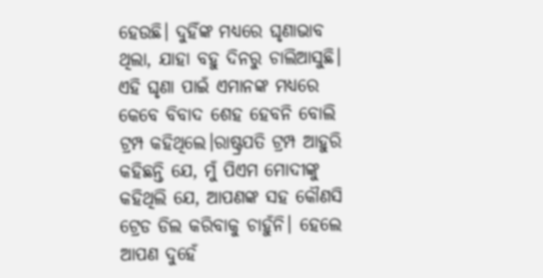ହେଉଛି। ଦୁହିଁଙ୍କ ମଧ୍ୟରେ ଘୃଣାଭାବ ଥିଲା, ଯାହା ବହୁ ଦିନରୁ ଚାଲିଆସୁଛି। ଏହି ଘୃଣା ପାଇଁ ଏମାନଙ୍କ ମଧ୍ୟରେ କେବେ ବିବାଦ ଶେହ ହେବନି ବୋଲି ଟ୍ରମ୍ପ କହିଥିଲେ।ରାଷ୍ଟ୍ରପତି ଟ୍ରମ୍ପ ଆହୁରି କହିଛନ୍ତି ଯେ, ମୁଁ ପିଏମ ମୋଦୀଙ୍କୁ କହିଥିଲି ଯେ, ଆପଣଙ୍କ ସହ କୌଣସି ଟ୍ରେଡ ଡିଲ କରିବାକୁ ଚାହୁଁନି। ହେଲେ ଆପଣ ଦୁହେଁ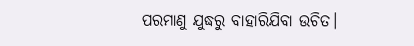ପରମାଣୁ ଯୁଦ୍ଧରୁ ବାହାରିଯିବା ଉଚିତ।